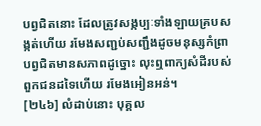បព្វជិតនោះ ដែលត្រូវសង្កប្បៈទាំងឡាយគ្របសង្កត់ហើយ រមែងសញ្ជប់សញ្ជឹងដូចមនុស្សកំព្រា បព្វជិតមានសភាពដូច្នោះ លុះឮពាក្យសំដីរបស់ពួកជនដទៃហើយ រមែងអៀនអន់។
[២៤៦] លំដាប់នោះ បុគ្គល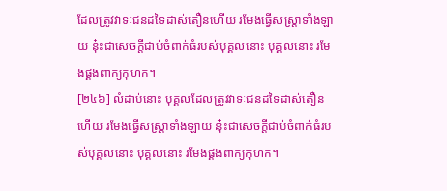ដែលត្រូវវាទៈជនដទៃដាស់តឿនហើយ រមែងធ្វើសស្រ្តាទាំងឡាយ នុ៎ះជាសេចក្តីជាប់ចំពាក់ធំរបស់បុគ្គលនោះ បុគ្គលនោះ រមែងផ្គងពាក្យកុហក។
[២៤៦] លំដាប់នោះ បុគ្គលដែលត្រូវវាទៈជនដទៃដាស់តឿនហើយ រមែងធ្វើសស្រ្តាទាំងឡាយ នុ៎ះជាសេចក្តីជាប់ចំពាក់ធំរបស់បុគ្គលនោះ បុគ្គលនោះ រមែងផ្គងពាក្យកុហក។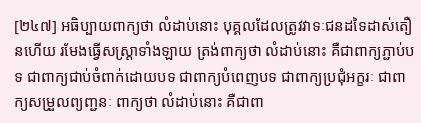[២៤៧] អធិប្បាយពាក្យថា លំដាប់នោះ បុគ្គលដែលត្រូវវាទៈជនដទៃដាស់តឿនហើយ រមែងធ្វើសស្ត្រាទាំងឡាយ ត្រង់ពាក្យថា លំដាប់នោះ គឺជាពាក្យភ្ជាប់បទ ជាពាក្យជាប់ចំពាក់ដោយបទ ជាពាក្យបំពេញបទ ជាពាក្យប្រជុំអក្ខរៈ ជាពាក្យសម្រួលព្យញ្ជនៈ ពាក្យថា លំដាប់នោះ គឺជាពា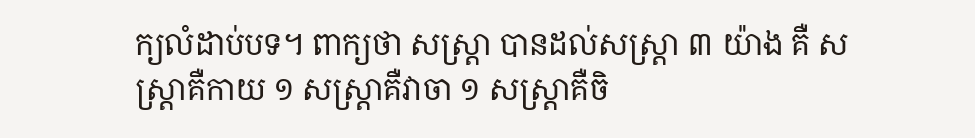ក្យលំដាប់បទ។ ពាក្យថា សស្ត្រា បានដល់សស្ត្រា ៣ យ៉ាង គឺ សស្ត្រាគឺកាយ ១ សស្រ្តាគឺវាចា ១ សស្ត្រាគឺចិ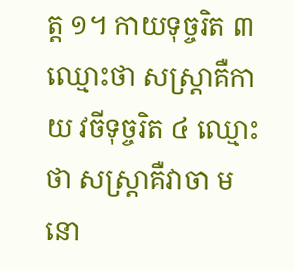ត្ត ១។ កាយទុច្ចរិត ៣ ឈ្មោះថា សស្ត្រាគឺកាយ វចីទុច្ចរិត ៤ ឈ្មោះថា សស្ត្រាគឺវាចា មនោ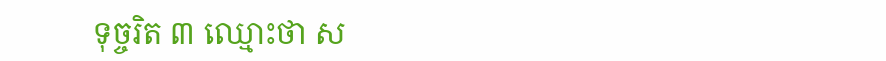ទុច្ចរិត ៣ ឈ្មោះថា ស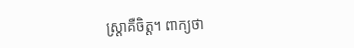ស្ត្រាគឺចិត្ត។ ពាក្យថា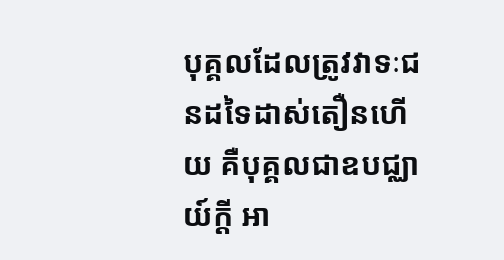បុគ្គលដែលត្រូវវាទៈជនដទៃដាស់តឿនហើយ គឺបុគ្គលជាឧបជ្ឈាយ៍ក្តី អា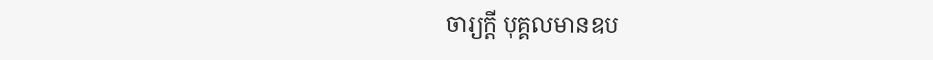ចារ្យក្តី បុគ្គលមានឧប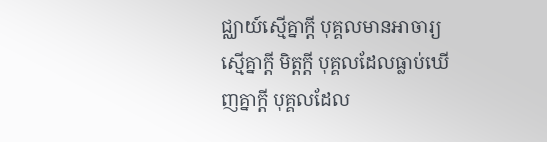ជ្ឈាយ៍ស្មើគ្នាក្តី បុគ្គលមានអាចារ្យស្មើគ្នាក្តី មិត្តក្តី បុគ្គលដែលធ្លាប់ឃើញគ្នាក្តី បុគ្គលដែល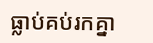ធ្លាប់គប់រកគ្នា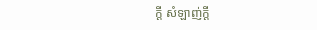ក្តី សំឡាញ់ក្តី